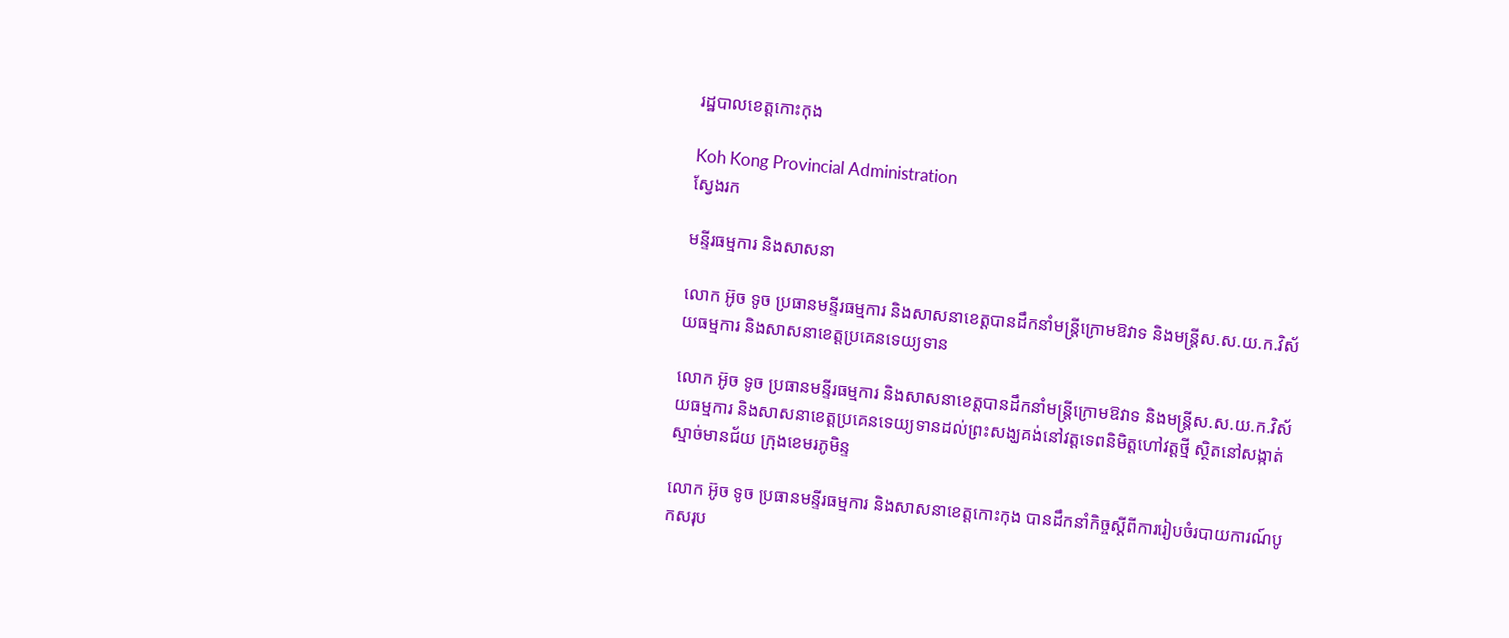រដ្ឋបាលខេត្តកោះកុង

Koh Kong Provincial Administration
ស្វែងរក

មន្ទីរធម្មការ និងសាសនា

លោក អ៊ូច ទូច ប្រធានមន្ទីរធម្មការ និងសាសនាខេត្តបានដឹកនាំមន្ត្រីក្រោមឱវាទ និងមន្ត្រីស.ស.យ.ក.វិស័យធម្មការ និងសាសនាខេត្តប្រគេនទេយ្យទាន

លោក អ៊ូច ទូច ប្រធានមន្ទីរធម្មការ និងសាសនាខេត្តបានដឹកនាំមន្ត្រីក្រោមឱវាទ និងមន្ត្រីស.ស.យ.ក.វិស័យធម្មការ និងសាសនាខេត្តប្រគេនទេយ្យទានដល់ព្រះសង្ឃគង់នៅវត្តទេពនិមិត្តហៅវត្តថ្មី ស្ថិតនៅសង្កាត់ស្មាច់មានជ័យ ក្រុងខេមរភូមិន្ទ

លោក អ៊ូច ទូច ប្រធានមន្ទីរធម្មការ និងសាសនាខេត្តកោះកុង បានដឹកនាំកិច្ចស្តីពីការរៀបចំរបាយការណ៍បូកសរុប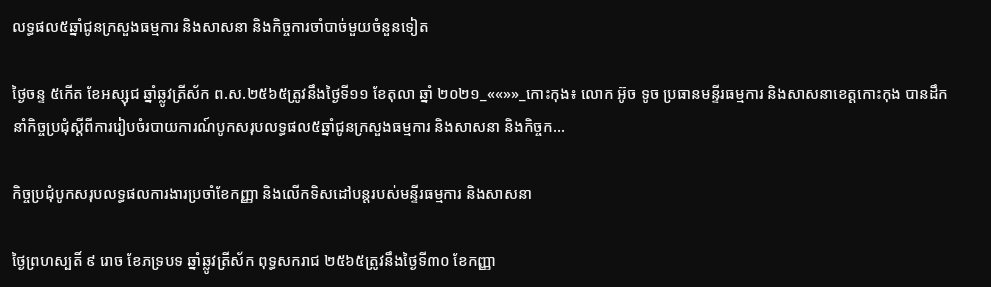លទ្ធផល៥ឆ្នាំជូនក្រសួងធម្មការ និងសាសនា និងកិច្ចការចាំបាច់មួយចំនួនទៀត

ថ្ងៃចន្ទ ៥កើត ខែអស្សុជ ឆ្នាំឆ្លូវត្រីស័ក ព.ស.២៥៦៥ត្រូវនឹងថ្ងៃទី១១ ខែតុលា ឆ្នាំ ២០២១_««»»_កោះកុង៖ លោក អ៊ូច ទូច ប្រធានមន្ទីរធម្មការ និងសាសនាខេត្តកោះកុង បានដឹកនាំកិច្ចប្រជុំស្តីពីការរៀបចំរបាយការណ៍បូកសរុបលទ្ធផល៥ឆ្នាំជូនក្រសួងធម្មការ និងសាសនា និងកិច្ចក...

កិច្ចប្រជុំបូកសរុបលទ្ធផលការងារប្រចាំខែកញ្ញា និងលើកទិសដៅបន្តរបស់មន្ទីរធម្មការ និងសាសនា

ថ្ងៃព្រហស្បតិ៍ ៩ រោច ខែភទ្របទ ឆ្នាំឆ្លូវត្រីស័ក ពុទ្ធសករាជ ២៥៦៥ត្រូវនឹងថ្ងៃទី៣០ ខែកញ្ញា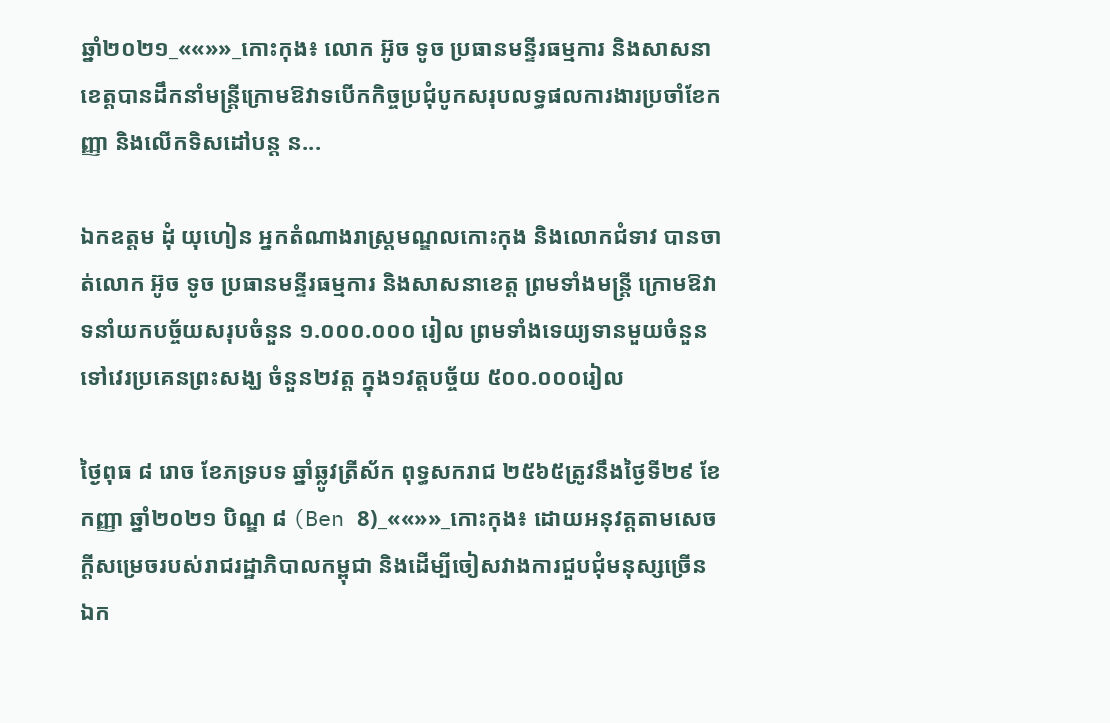ឆ្នាំ២០២១_««»»_កោះកុង៖ លោក អ៊ូច ទូច ប្រធានមន្ទីរធម្មការ និងសាសនាខេត្តបានដឹកនាំមន្ត្រីក្រោមឱវាទបើកកិច្ចប្រជុំបូកសរុបលទ្ធផលការងារប្រចាំខែកញ្ញា និងលើកទិសដៅបន្ត ន...

ឯកឧត្តម ដុំ យុហៀន អ្នកតំណាងរាស្រ្តមណ្ឌលកោះកុង និងលោកជំទាវ បានចាត់លោក អ៊ូច ទូច ប្រធានមន្ទីរធម្មការ និងសាសនាខេត្ត ព្រមទាំងមន្ត្រី ក្រោមឱវាទនាំយកបច្ច័យសរុបចំនួន ១.០០០.០០០ រៀល ព្រមទាំងទេយ្យទានមួយចំនួន ទៅវេរប្រគេនព្រះសង្ឃ ចំនួន២វត្ត ក្នុង១វត្តបច្ច័យ ៥០០.០០០រៀល

ថ្ងៃពុធ ៨ រោច ខែភទ្របទ ឆ្នាំឆ្លូវត្រីស័ក ពុទ្ធសករាជ ២៥៦៥ត្រូវនឹងថ្ងៃទី២៩ ខែកញ្ញា ឆ្នាំ២០២១ បិណ្ឌ ៨ (Ben 8)_««»»_កោះកុង៖ ដោយអនុវត្តតាមសេចក្តីសម្រេចរបស់រាជរដ្ឋាភិបាលកម្ពុជា និងដើម្បីចៀសវាងការជួបជុំមនុស្សច្រើន ឯក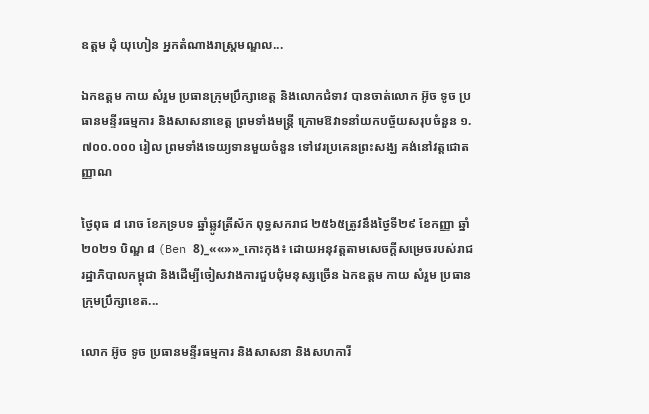ឧត្តម ដុំ យុហៀន អ្នកតំណាងរាស្រ្តមណ្ឌល...

ឯកឧត្តម កាយ សំរួម ប្រធានក្រុមប្រឹក្សាខេត្ត និងលោកជំទាវ បានចាត់លោក អ៊ូច ទូច ប្រធានមន្ទីរធម្មការ និងសាសនាខេត្ត ព្រមទាំងមន្ត្រី ក្រោមឱវាទនាំយកបច្ច័យសរុបចំនួន ១.៧០០.០០០ រៀល ព្រមទាំងទេយ្យទានមួយចំនួន ទៅវេរប្រគេនព្រះសង្ឃ គង់នៅវត្តជោតញ្ញាណ

ថ្ងៃពុធ ៨ រោច ខែភទ្របទ ឆ្នាំឆ្លូវត្រីស័ក ពុទ្ធសករាជ ២៥៦៥ត្រូវនឹងថ្ងៃទី២៩ ខែកញ្ញា ឆ្នាំ២០២១ បិណ្ឌ ៨ (Ben 8)_««»»_កោះកុង៖ ដោយអនុវត្តតាមសេចក្តីសម្រេចរបស់រាជរដ្ឋាភិបាលកម្ពុជា និងដើម្បីចៀសវាងការជួបជុំមនុស្សច្រើន ឯកឧត្តម កាយ សំរួម ប្រធានក្រុមប្រឹក្សាខេត...

លោក អ៊ូច ទូច ប្រធានមន្ទីរធម្មការ និងសាសនា និងសហការី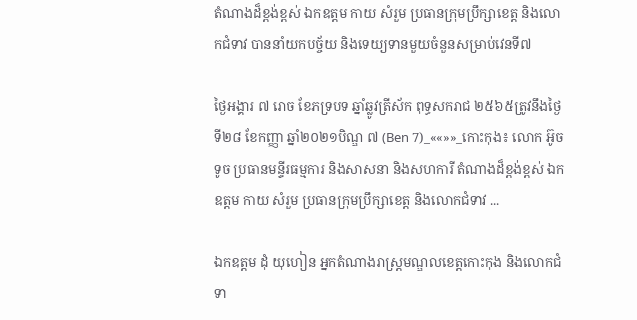តំណាងដ៏ខ្ពង់ខ្ពស់ ឯកឧត្តម កាយ សំរួម ប្រធានក្រុមប្រឹក្សាខេត្ត និងលោកជំទាវ បាននាំយកបច្ច័យ និងទេយ្យទានមួយចំនួនសម្រាប់វេនទី៧

ថ្ងៃអង្គារ ៧ រោច ខែភទ្របទ ឆ្នាំឆ្លូវត្រីស័ក ពុទ្ធសករាជ ២៥៦៥ត្រូវនឹងថ្ងៃទី២៨ ខែកញ្ញា ឆ្នាំ២០២១បិណ្ឌ ៧ (Ben 7)_««»»_កោះកុង៖ លោក អ៊ូច ទូច ប្រធានមន្ទីរធម្មការ និងសាសនា និងសហការី តំណាងដ៏ខ្ពង់ខ្ពស់ ឯកឧត្តម កាយ សំរួម ប្រធានក្រុមប្រឹក្សាខេត្ត និងលោកជំទាវ ...

ឯកឧត្តម ដុំ យុហៀន អ្នកតំណាងរាស្ត្រមណ្ឌលខេត្តកោះកុង និងលោកជំទា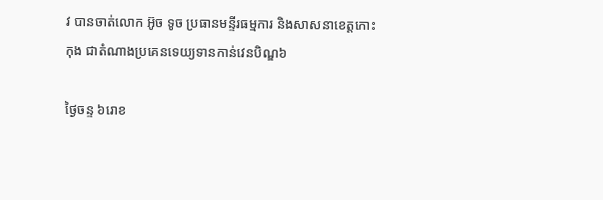វ បានចាត់លោក អ៊ូច ទូច ប្រធានមន្ទីរធម្មការ និងសាសនាខេត្តកោះកុង ជាតំណាងប្រគេនទេយ្យទានកាន់វេនបិណ្ឌ៦

ថ្ងៃចន្ទ ៦រោខ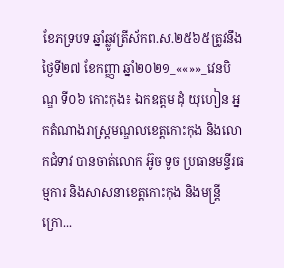ខែភទ្របទ ឆ្នាំឆ្លូវត្រីស័កព.ស.២៥៦៥ត្រូវនឹងថ្ងៃទី២៧ ខែកញ្ញា ឆ្នាំ២០២១_««»»_វេនបិណ្ឌ ទី០៦ កោះកុង៖ ឯកឧត្តម ដុំ យុហៀន អ្នកតំណាងរាស្ត្រមណ្ឌលខេត្តកោះកុង និងលោកជំទាវ បានចាត់លោក អ៊ូច ទូច ប្រធានមន្ទីរធម្មការ និងសាសនាខេត្តកោះកុង និងមន្ត្រីក្រោ...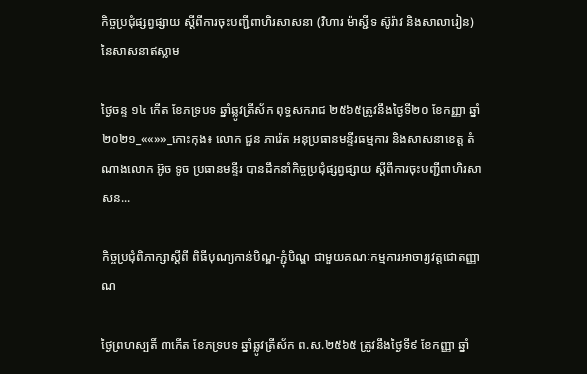កិច្ចប្រជុំផ្សព្វផ្សាយ ស្ដីពីការចុះបញ្ជីពាហិរសាសនា (វិហារ ម៉ាស្ជីទ ស៊ូរ៉ាវ និងសាលារៀន) នៃសាសនាឥស្លាម

ថ្ងៃចន្ទ ១៤ កើត ខែភទ្របទ ឆ្នាំឆ្លូវត្រីស័ក ពុទ្ធសករាជ ២៥៦៥ត្រូវនឹងថ្ងៃទី២០ ខែកញ្ញា ឆ្នាំ២០២១_««»»_កោះកុង៖ លោក ជួន ភារ៉េត អនុប្រធានមន្ទីរធម្មការ និងសាសនាខេត្ត តំណាងលោក អ៊ូច ទូច ប្រធានមន្ទីរ បានដឹកនាំកិច្ចប្រជុំផ្សព្វផ្សាយ ស្ដីពីការចុះបញ្ជីពាហិរសាសន...

កិច្ចប្រជុំពិភាក្សាស្ដីពី ពិធីបុណ្យកាន់បិណ្ឌ-ភ្ជុំបិណ្ឌ ជាមួយគណៈកម្មការអាចារ្យវត្តជោតញ្ញាណ

ថ្ងៃព្រហស្បតិ៍ ៣កើត ខែភទ្របទ ឆ្នាំឆ្លូវត្រីស័ក ព.ស.២៥៦៥ ត្រូវនឹងថ្ងៃទី៩ ខែកញ្ញា ឆ្នាំ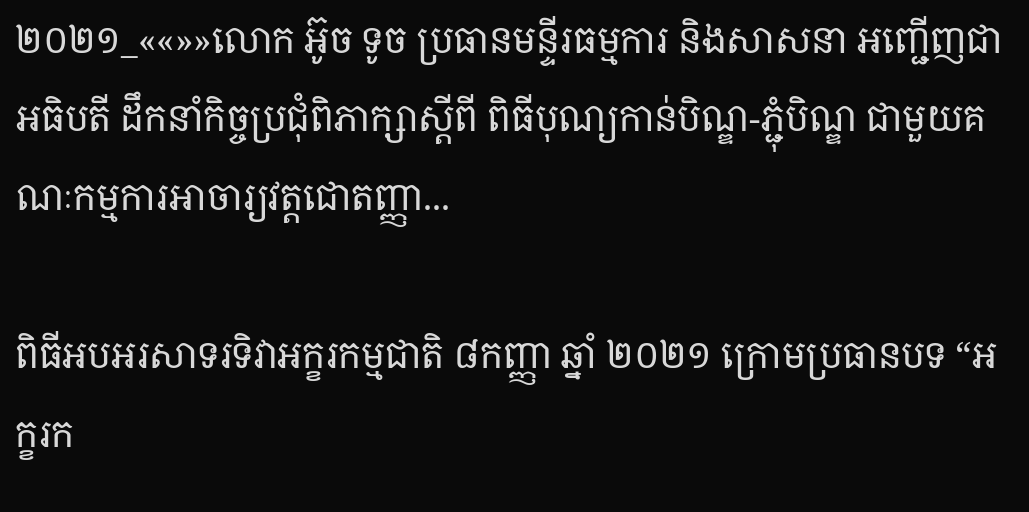២០២១_««»»លោក អ៊ូច ទូច ប្រធានមន្ទីរធម្មការ និងសាសនា អញ្ជើញជាអធិបតី ដឹកនាំកិច្ចប្រជុំពិភាក្សាស្ដីពី ពិធីបុណ្យកាន់បិណ្ឌ-ភ្ជុំបិណ្ឌ ជាមួយគណៈកម្មការអាចារ្យវត្តជោតញ្ញា...

ពិធីអបអរសាទរទិវាអក្ខរកម្មជាតិ ៨កញ្ញា ឆ្នាំ ២០២១ ក្រោមប្រធានបទ “អក្ខរក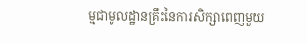ម្មជាមូលដ្ឋានគ្រឹះនៃការសិក្សាពេញមួយ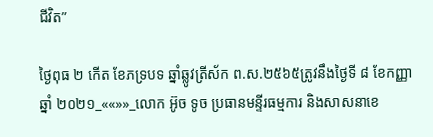ជីវិត”

ថ្ងៃពុធ ២ កើត ខែភទ្របទ ឆ្នាំឆ្លូវត្រីស័ក ព.ស.២៥៦៥ត្រូវនឹងថ្ងៃទី ៨ ខែកញ្ញា ឆ្នាំ ២០២១_««»»_លោក អ៊ូច ទូច ប្រធានមន្ទីរធម្មការ និងសាសនាខេ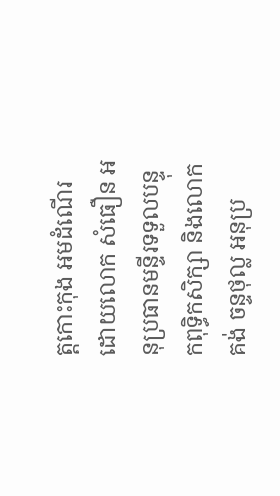ត្តកោះកុង អមដំណើរដោយលោក សំធឿន អនុប្រធានមន្ទីរទទួលបន្ទុកពុទ្ធិកសិក្សា និងលោក គង់ ចន្ទថុល្ល អនុប្រ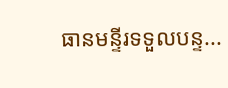ធានមន្ទីរទទួលបន្ទ...